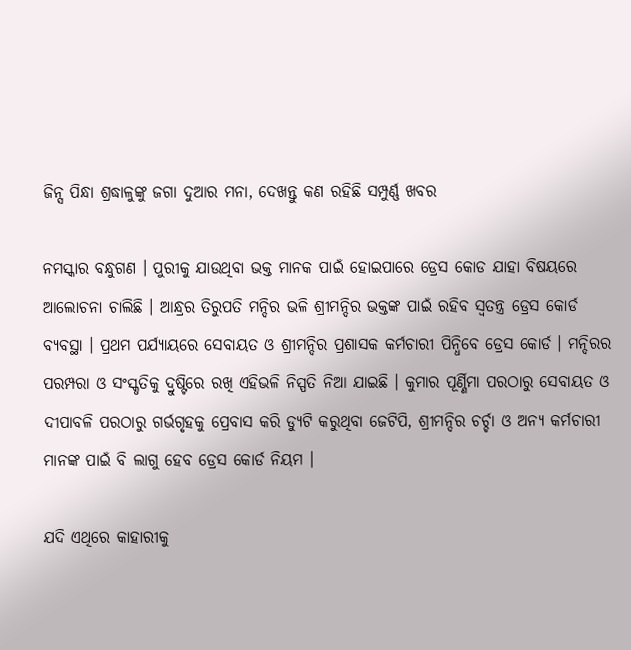ଜିନ୍ସ ପିନ୍ଧା ଶ୍ରଦ୍ଧାଳୁଙ୍କୁ ଜଗା ଦୁଆର ମନା, ଦେଖନ୍ତୁ କଣ ରହିଛି ସମ୍ପୁର୍ଣ୍ଣ ଖବର

ନମସ୍କାର ବନ୍ଧୁଗଣ । ପୁରୀକୁ ଯାଉଥିବା ଭକ୍ତ ମାନକ ପାଇଁ ହୋଇପାରେ ଡ୍ରେସ କୋଡ ଯାହା ବିଷୟରେ ଆଲୋଚନା ଚାଲିଛି । ଆନ୍ଧ୍ରର ତିରୁପତି ମନ୍ଦିର ଭଳି ଶ୍ରୀମନ୍ଦିର ଭକ୍ତଙ୍କ ପାଇଁ ରହିବ ସ୍ଵତନ୍ତ୍ର ଡ୍ରେସ କୋର୍ଡ ବ୍ୟବସ୍ଥା । ପ୍ରଥମ ପର୍ଯ୍ୟାୟରେ ସେବାୟତ ଓ ଶ୍ରୀମନ୍ଦିର ପ୍ରଶାସକ କର୍ମଚାରୀ ପିନ୍ଧିବେ ଡ୍ରେସ କୋର୍ଡ । ମନ୍ଦିରର ପରମ୍ପରା ଓ ସଂସ୍କୃତିକୁ ଦ୍ରୁଷ୍ଟିରେ ରଖି ଏହିଭଳି ନିସ୍ପତି ନିଆ ଯାଇଛି । କୁମାର ପୂର୍ଣ୍ଣିମା ପରଠାରୁ ସେବାୟତ ଓ ଦୀପାବଳି ପରଠାରୁ ଗର୍ଭଗୃହକୁ ପ୍ରେବାସ କରି ଡ୍ଯୁଟି କରୁଥିବା ଜେଟିପି, ଶ୍ରୀମନ୍ଦିର ଚର୍ଚ୍ଚା ଓ ଅନ୍ୟ କର୍ମଚାରୀ ମାନଙ୍କ ପାଇଁ ବି ଲାଗୁ ହେବ ଡ୍ରେସ କୋର୍ଡ ନିୟମ ।

ଯଦି ଏଥିରେ କାହାରୀକୁ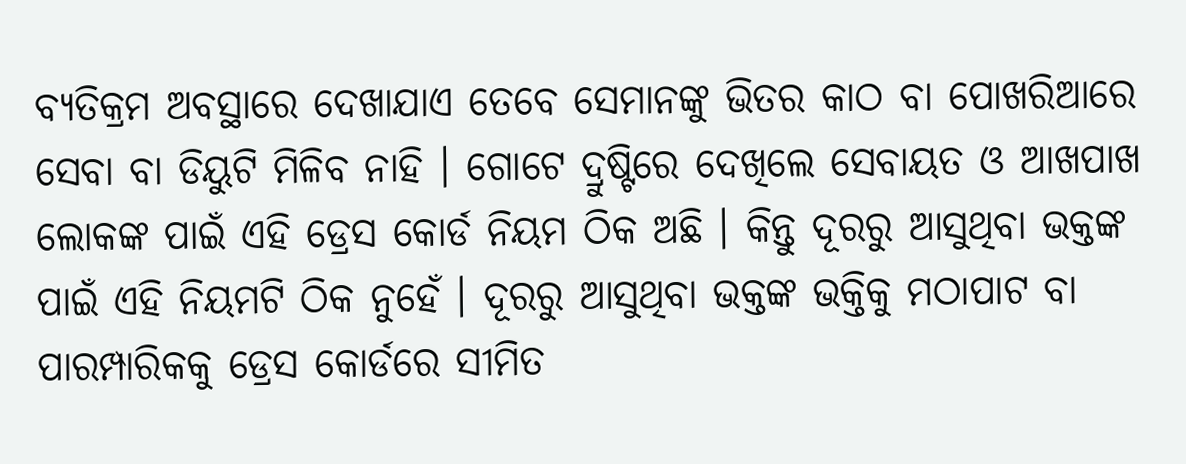ବ୍ୟତିକ୍ରମ ଅବସ୍ଥାରେ ଦେଖାଯାଏ ତେବେ ସେମାନଙ୍କୁ ଭିତର କାଠ ବା ପୋଖରିଆରେ ସେବା ବା ଡିୟୁଟି ମିଳିବ ନାହି । ଗୋଟେ ଦ୍ରୁଷ୍ଟିରେ ଦେଖିଲେ ସେବାୟତ ଓ ଆଖପାଖ ଲୋକଙ୍କ ପାଇଁ ଏହି ଡ୍ରେସ କୋର୍ଡ ନିୟମ ଠିକ ଅଛି । କିନ୍ତୁ ଦୂରରୁ ଆସୁଥିବା ଭକ୍ତଙ୍କ ପାଇଁ ଏହି ନିୟମଟି ଠିକ ନୁହେଁ । ଦୂରରୁ ଆସୁଥିବା ଭକ୍ତଙ୍କ ଭକ୍ତିକୁ ମଠାପାଟ ବା ପାରମ୍ପାରିକକୁ ଡ୍ରେସ କୋର୍ଡରେ ସୀମିତ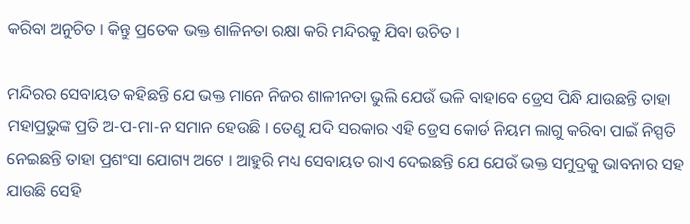କରିବା ଅନୁଚିତ । କିନ୍ତୁ ପ୍ରତେକ ଭକ୍ତ ଶାଳିନତା ରକ୍ଷା କରି ମନ୍ଦିରକୁ ଯିବା ଉଚିତ ।

ମନ୍ଦିରର ସେବାୟତ କହିଛନ୍ତି ଯେ ଭକ୍ତ ମାନେ ନିଜର ଶାଳୀନତା ଭୁଲି ଯେଉଁ ଭଳି ବାହାବେ ଡ୍ରେସ ପିନ୍ଧି ଯାଉଛନ୍ତି ତାହା ମହାପ୍ରଭୁଙ୍କ ପ୍ରତି ଅ-ପ-ମା-ନ ସମାନ ହେଉଛି । ତେଣୁ ଯଦି ସରକାର ଏହି ଡ୍ରେସ କୋର୍ଡ ନିୟମ ଲାଗୁ କରିବା ପାଇଁ ନିସ୍ପତି ନେଇଛନ୍ତି ତାହା ପ୍ରଶଂସା ଯୋଗ୍ୟ ଅଟେ । ଆହୁରି ମଧ୍ୟ ସେବାୟତ ରାଏ ଦେଇଛନ୍ତି ଯେ ଯେଉଁ ଭକ୍ତ ସମୁଦ୍ରକୁ ଭାବନାର ସହ ଯାଉଛି ସେହି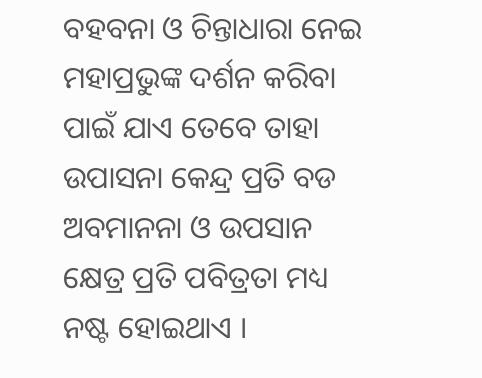ବହବନା ଓ ଚିନ୍ତାଧାରା ନେଇ ମହାପ୍ରଭୁଙ୍କ ଦର୍ଶନ କରିବା ପାଇଁ ଯାଏ ତେବେ ତାହା ଉପାସନା କେନ୍ଦ୍ର ପ୍ରତି ବଡ ଅବମାନନା ଓ ଉପସାନ କ୍ଷେତ୍ର ପ୍ରତି ପବିତ୍ରତା ମଧ୍ୟ ନଷ୍ଟ ହୋଇଥାଏ ।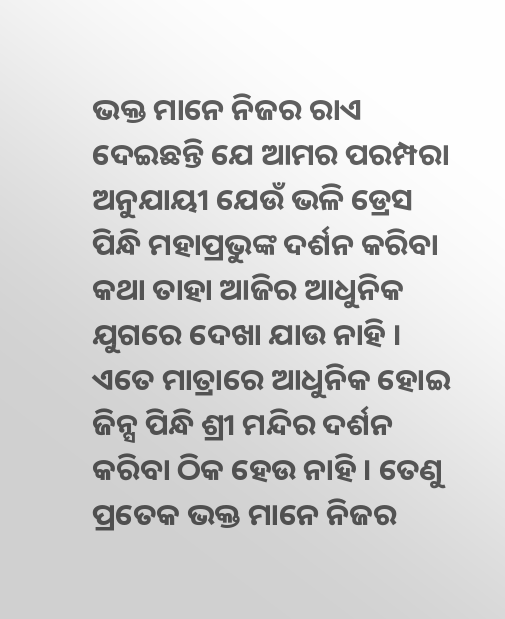ଭକ୍ତ ମାନେ ନିଜର ରାଏ ଦେଇଛନ୍ତି ଯେ ଆମର ପରମ୍ପରା ଅନୁଯାୟୀ ଯେଉଁ ଭଳି ଡ୍ରେସ ପିନ୍ଧି ମହାପ୍ରଭୁଙ୍କ ଦର୍ଶନ କରିବା କଥା ତାହା ଆଜିର ଆଧୁନିକ ଯୁଗରେ ଦେଖା ଯାଉ ନାହି । ଏତେ ମାତ୍ରାରେ ଆଧୁନିକ ହୋଇ ଜିନ୍ସ ପିନ୍ଧି ଶ୍ରୀ ମନ୍ଦିର ଦର୍ଶନ କରିବା ଠିକ ହେଉ ନାହି । ତେଣୁ ପ୍ରତେକ ଭକ୍ତ ମାନେ ନିଜର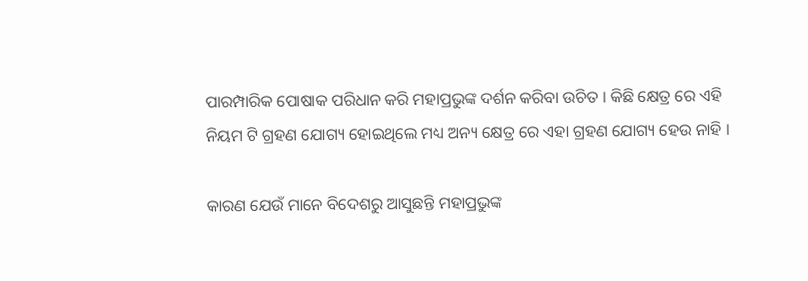ପାରମ୍ପାରିକ ପୋଷାକ ପରିଧାନ କରି ମହାପ୍ରଭୁଙ୍କ ଦର୍ଶନ କରିବା ଉଚିତ । କିଛି କ୍ଷେତ୍ର ରେ ଏହି ନିୟମ ଟି ଗ୍ରହଣ ଯୋଗ୍ୟ ହୋଇଥିଲେ ମଧ୍ୟ ଅନ୍ୟ କ୍ଷେତ୍ର ରେ ଏହା ଗ୍ରହଣ ଯୋଗ୍ୟ ହେଉ ନାହି ।

କାରଣ ଯେଉଁ ମାନେ ବିଦେଶରୁ ଆସୁଛନ୍ତି ମହାପ୍ରଭୁଙ୍କ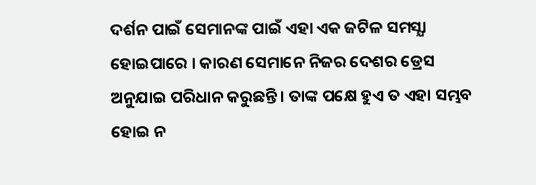ଦର୍ଶନ ପାଇଁ ସେମାନଙ୍କ ପାଇଁ ଏହା ଏକ ଜଟିଳ ସମସ୍ଯା ହୋଇପାରେ । କାରଣ ସେମାନେ ନିଜର ଦେଶର ଡ୍ରେସ ଅନୁଯାଇ ପରିଧାନ କରୁଛନ୍ତି । ତାଙ୍କ ପକ୍ଷେ ହୁଏ ତ ଏହା ସମ୍ଭବ ହୋଇ ନ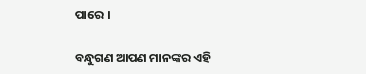ପାରେ ।

ବନ୍ଧୁଗଣ ଆପଣ ମାନଙ୍କର ଏହି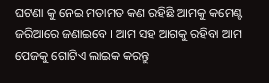ଘଟଣା କୁ ନେଇ ମତାମତ କଣ ରହିଛି ଆମକୁ କମେଣ୍ଟ ଜରିଆରେ ଜଣାଇବେ । ଆମ ସହ ଆଗକୁ ରହିବା ଆମ ପେଜକୁ ଗୋଟିଏ ଲାଇକ କରନ୍ତୁ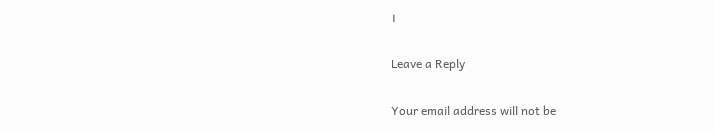।

Leave a Reply

Your email address will not be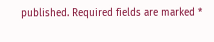published. Required fields are marked *